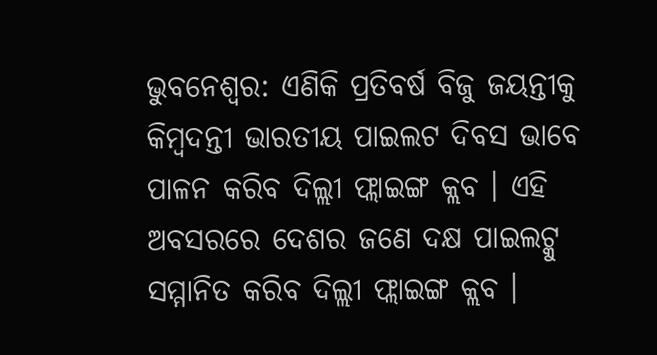ଭୁବନେଶ୍ବର: ଏଣିକି ପ୍ରତିବର୍ଷ ବିଜୁ ଜୟନ୍ତୀକୁ କିମ୍ବଦନ୍ତୀ ଭାରତୀୟ ପାଇଲଟ ଦିବସ ଭାବେ ପାଳନ କରିବ ଦିଲ୍ଲୀ ଫ୍ଲାଇଙ୍ଗ କ୍ଲବ । ଏହି ଅବସରରେ ଦେଶର ଜଣେ ଦକ୍ଷ ପାଇଲଟ୍କୁ ସମ୍ମାନିତ କରିବ ଦିଲ୍ଲୀ ଫ୍ଲାଇଙ୍ଗ କ୍ଲବ ।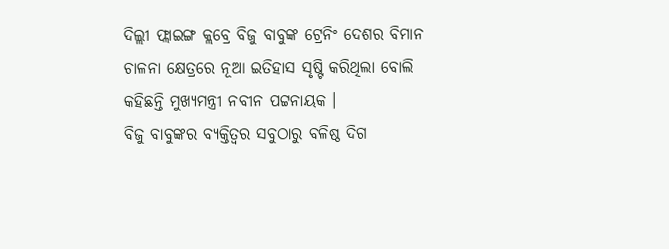ଦିଲ୍ଲୀ ଫ୍ଲାଇଙ୍ଗ କ୍ଲବ୍ରେ ବିଜୁ ବାବୁଙ୍କ ଟ୍ରେନିଂ ଦେଶର ବିମାନ ଚାଳନା କ୍ଷେତ୍ରରେ ନୂଆ ଇତିହାସ ସୃଷ୍ଟି କରିଥିଲା ବୋଲି କହିଛନ୍ତି ମୁଖ୍ୟମନ୍ତ୍ରୀ ନବୀନ ପଟ୍ଟନାୟକ ।
ବିଜୁ ବାବୁଙ୍କର ବ୍ୟକ୍ତିତ୍ବର ସବୁଠାରୁ ବଳିଷ୍ଠ ଦିଗ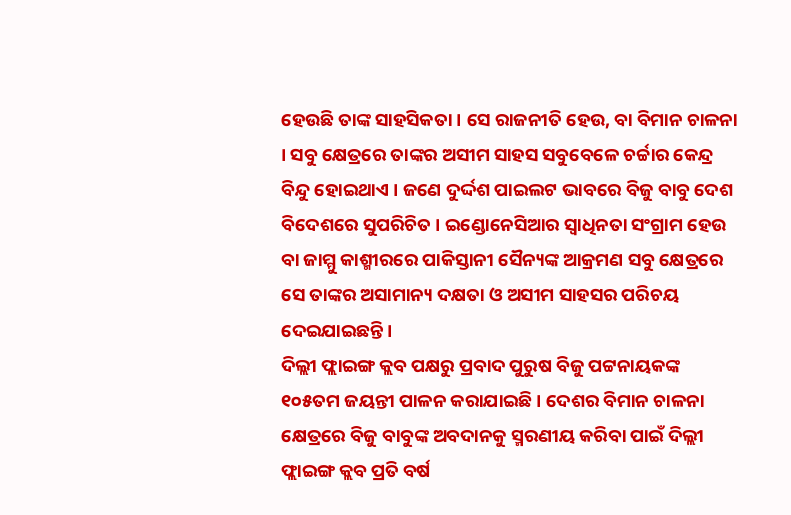ହେଉଛି ତାଙ୍କ ସାହସିକତା । ସେ ରାଜନୀତି ହେଉ, ବା ବିମାନ ଚାଳନା । ସବୁ କ୍ଷେତ୍ରରେ ତାଙ୍କର ଅସୀମ ସାହସ ସବୁବେଳେ ଚର୍ଚ୍ଚାର କେନ୍ଦ୍ର ବିନ୍ଦୁ ହୋଇଥାଏ । ଜଣେ ଦୁର୍ଦ୍ଦଶ ପାଇଲଟ ଭାବରେ ବିଜୁ ବାବୁ ଦେଶ ବିଦେଶରେ ସୁପରିଚିତ । ଇଣ୍ଡୋନେସିଆର ସ୍ବାଧିନତା ସଂଗ୍ରାମ ହେଉ ବା ଜାମ୍ମୁ କାଶ୍ମୀରରେ ପାକିସ୍ତାନୀ ସୈନ୍ୟଙ୍କ ଆକ୍ରମଣ ସବୁ କ୍ଷେତ୍ରରେ ସେ ତାଙ୍କର ଅସାମାନ୍ୟ ଦକ୍ଷତା ଓ ଅସୀମ ସାହସର ପରିଚୟ ଦେଇଯାଇଛନ୍ତି ।
ଦିଲ୍ଲୀ ଫ୍ଲାଇଙ୍ଗ କ୍ଲବ ପକ୍ଷରୁ ପ୍ରବାଦ ପୁରୁଷ ବିଜୁ ପଟ୍ଟନାୟକଙ୍କ ୧୦୫ତମ ଜୟନ୍ତୀ ପାଳନ କରାଯାଇଛି । ଦେଶର ବିମାନ ଚାଳନା କ୍ଷେତ୍ରରେ ବିଜୁ ବାବୁଙ୍କ ଅବଦାନକୁ ସ୍ମରଣୀୟ କରିବା ପାଇଁ ଦିଲ୍ଲୀ ଫ୍ଲାଇଙ୍ଗ କ୍ଲବ ପ୍ରତି ବର୍ଷ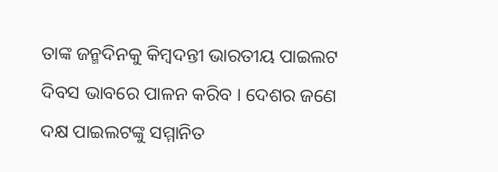ତାଙ୍କ ଜନ୍ମଦିନକୁ କିମ୍ବଦନ୍ତୀ ଭାରତୀୟ ପାଇଲଟ ଦିବସ ଭାବରେ ପାଳନ କରିବ । ଦେଶର ଜଣେ ଦକ୍ଷ ପାଇଲଟଙ୍କୁ ସମ୍ମାନିତ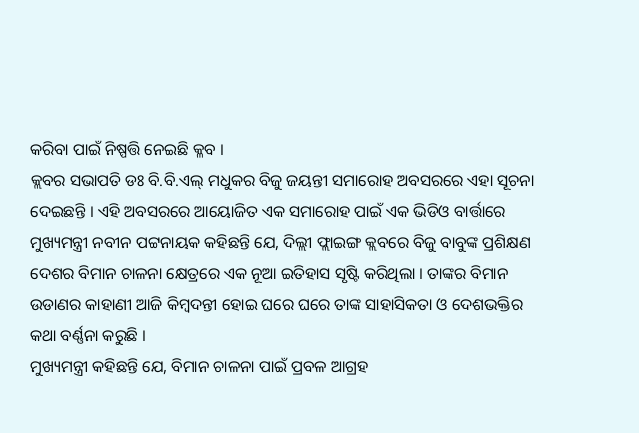କରିବା ପାଇଁ ନିଷ୍ପତ୍ତି ନେଇଛି କ୍ଳବ ।
କ୍ଲବର ସଭାପତି ଡଃ ବି.ବି.ଏଲ୍ ମଧୁକର ବିଜୁ ଜୟନ୍ତୀ ସମାରୋହ ଅବସରରେ ଏହା ସୂଚନା ଦେଇଛନ୍ତି । ଏହି ଅବସରରେ ଆୟୋଜିତ ଏକ ସମାରୋହ ପାଇଁ ଏକ ଭିଡିଓ ବାର୍ତ୍ତାରେ ମୁଖ୍ୟମନ୍ତ୍ରୀ ନବୀନ ପଟ୍ଟନାୟକ କହିଛନ୍ତି ଯେ, ଦିଲ୍ଲୀ ଫ୍ଲାଇଙ୍ଗ କ୍ଲବରେ ବିଜୁ ବାବୁଙ୍କ ପ୍ରଶିକ୍ଷଣ ଦେଶର ବିମାନ ଚାଳନା କ୍ଷେତ୍ରରେ ଏକ ନୂଆ ଇତିହାସ ସୃଷ୍ଟି କରିଥିଲା । ତାଙ୍କର ବିମାନ ଉଡାଣର କାହାଣୀ ଆଜି କିମ୍ବଦନ୍ତୀ ହୋଇ ଘରେ ଘରେ ତାଙ୍କ ସାହାସିକତା ଓ ଦେଶଭକ୍ତିର କଥା ବର୍ଣ୍ଣନା କରୁଛି ।
ମୁଖ୍ୟମନ୍ତ୍ରୀ କହିଛନ୍ତି ଯେ, ବିମାନ ଚାଳନା ପାଇଁ ପ୍ରବଳ ଆଗ୍ରହ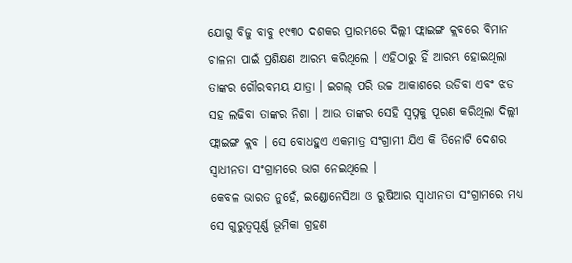ଯୋଗୁ ବିଜୁ ବାବୁ ୧୯୩୦ ଦଶକର ପ୍ରାରମ୍ଭରେ ଦିଲ୍ଲୀ ଫ୍ଲାଇଙ୍ଗ କ୍ଲବରେ ବିମାନ ଚାଳନା ପାଇଁ ପ୍ରଶିକ୍ଷଣ ଆରମ୍ଭ କରିଥିଲେ । ଏହିଠାରୁ ହିଁ ଆରମ୍ଭ ହୋଇଥିଲା ତାଙ୍କର ଗୌରବମୟ ଯାତ୍ରା । ଇଗଲ୍ ପରି ଉଚ୍ଚ ଆକାଶରେ ଉଡିବା ଏବଂ ଝଡ ସହ ଲଢିବା ତାଙ୍କର ନିଶା । ଆଉ ତାଙ୍କର ସେହି ସ୍ବପ୍ନକୁ ପୂରଣ କରିଥିଲା ଦିଲ୍ଲୀ ଫ୍ଲାଇଙ୍ଗ କ୍ଲବ । ସେ ବୋଧହୁଏ ଏକମାତ୍ର ସଂଗ୍ରାମୀ ଯିଏ କି ତିନୋଟି ଦେଶର ସ୍ବାଧୀନତା ସଂଗ୍ରାମରେ ଭାଗ ନେଇଥିଲେ ।
କେବଳ ଭାରତ ନୁହେଁ, ଇଣ୍ଡୋନେସିଆ ଓ ରୁଷିଆର ସ୍ବାଧୀନତା ସଂଗ୍ରାମରେ ମଧ୍ୟ ସେ ଗୁରୁତ୍ବପୂର୍ଣ୍ଣ ଭୂମିକା ଗ୍ରହଣ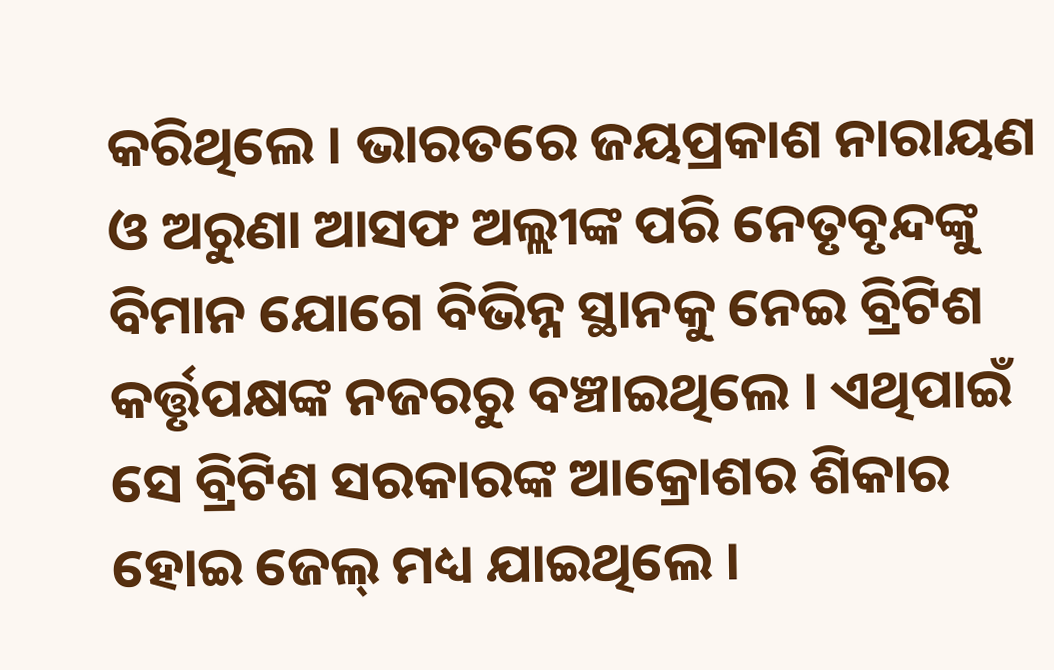କରିଥିଲେ । ଭାରତରେ ଜୟପ୍ରକାଶ ନାରାୟଣ ଓ ଅରୁଣା ଆସଫ ଅଲ୍ଲୀଙ୍କ ପରି ନେତୃବୃନ୍ଦଙ୍କୁ ବିମାନ ଯୋଗେ ବିଭିନ୍ନ ସ୍ଥାନକୁ ନେଇ ବ୍ରିଟିଶ କର୍ତ୍ତୃପକ୍ଷଙ୍କ ନଜରରୁ ବଞ୍ଚାଇଥିଲେ । ଏଥିପାଇଁ ସେ ବ୍ରିଟିଶ ସରକାରଙ୍କ ଆକ୍ରୋଶର ଶିକାର ହୋଇ ଜେଲ୍ ମଧ୍ୟ ଯାଇଥିଲେ ।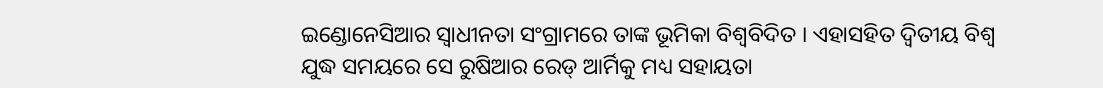ଇଣ୍ଡୋନେସିଆର ସ୍ବାଧୀନତା ସଂଗ୍ରାମରେ ତାଙ୍କ ଭୂମିକା ବିଶ୍ବବିଦିତ । ଏହାସହିତ ଦ୍ବିତୀୟ ବିଶ୍ବ ଯୁଦ୍ଧ ସମୟରେ ସେ ରୁଷିଆର ରେଡ୍ ଆର୍ମିକୁ ମଧ୍ୟ ସହାୟତା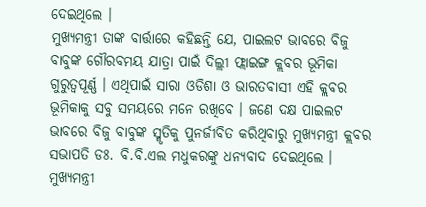ଦେଇଥିଲେ ।
ମୁଖ୍ୟମନ୍ତ୍ରୀ ତାଙ୍କ ବାର୍ତ୍ତାରେ କହିଛନ୍ତି ଯେ, ପାଇଲଟ ଭାବରେ ବିଜୁ ବାବୁଙ୍କ ଗୌରବମୟ ଯାତ୍ରା ପାଇଁ ଦିଲ୍ଲୀ ଫ୍ଲାଇଙ୍ଗ କ୍ଲବର ଭୂମିକା ଗୁରୁତ୍ବପୂର୍ଣ୍ଣ । ଏଥିପାଇଁ ସାରା ଓଡିଶା ଓ ଭାରତବାସୀ ଏହି କ୍ଲବର ଭୂମିକାକୁ ସବୁ ସମୟରେ ମନେ ରଖିବେ । ଜଣେ ଦକ୍ଷ ପାଇଲଟ ଭାବରେ ବିଜୁ ବାବୁଙ୍କ ସ୍ମୃତିକୁ ପୁନର୍ଜୀବିତ କରିଥିବାରୁ ମୁଖ୍ୟମନ୍ତ୍ରୀ କ୍ଲବର ସଭାପତି ଡଃ. ବି.ବି.ଏଲ ମଧୁକରଙ୍କୁ ଧନ୍ୟବାଦ ଦେଇଥିଲେ ।
ମୁଖ୍ୟମନ୍ତ୍ରୀ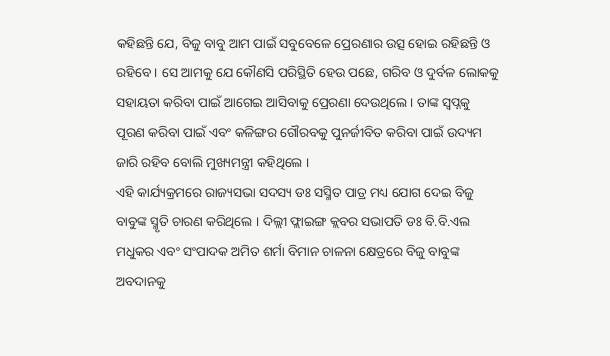କହିଛନ୍ତି ଯେ, ବିଜୁ ବାବୁ ଆମ ପାଇଁ ସବୁବେଳେ ପ୍ରେରଣାର ଉତ୍ସ ହୋଇ ରହିଛନ୍ତି ଓ ରହିବେ । ସେ ଆମକୁ ଯେ କୌଣସି ପରିସ୍ଥିତି ହେଉ ପଛେ, ଗରିବ ଓ ଦୁର୍ବଳ ଲୋକକୁ ସହାୟତା କରିବା ପାଇଁ ଆଗେଇ ଆସିବାକୁ ପ୍ରେରଣା ଦେଉଥିଲେ । ତାଙ୍କ ସ୍ବପ୍ନକୁ ପୂରଣ କରିବା ପାଇଁ ଏବଂ କଳିଙ୍ଗର ଗୌରବକୁ ପୁନର୍ଜୀବିତ କରିବା ପାଇଁ ଉଦ୍ୟମ ଜାରି ରହିବ ବୋଲି ମୁଖ୍ୟମନ୍ତ୍ରୀ କହିଥିଲେ ।
ଏହି କାର୍ଯ୍ୟକ୍ରମରେ ରାଜ୍ୟସଭା ସଦସ୍ୟ ଡଃ ସସ୍ମିତ ପାତ୍ର ମଧ୍ୟ ଯୋଗ ଦେଇ ବିଜୁ ବାବୁଙ୍କ ସ୍ମୃତି ଚାରଣ କରିଥିଲେ । ଦିଲ୍ଲୀ ଫ୍ଲାଇଙ୍ଗ କ୍ଲବର ସଭାପତି ଡଃ ବି.ବି.ଏଲ ମଧୁକର ଏବଂ ସଂପାଦକ ଅମିତ ଶର୍ମା ବିମାନ ଚାଳନା କ୍ଷେତ୍ରରେ ବିଜୁ ବାବୁଙ୍କ ଅବଦାନକୁ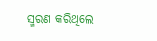ସ୍ମରଣ କରିଥିଲେ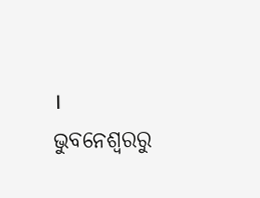।
ଭୁବନେଶ୍ବରରୁ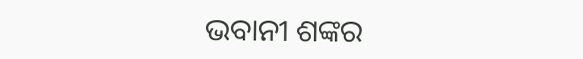ଭବାନୀ ଶଙ୍କର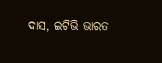ଦାସ, ଇଟିଭି ଭାରତ